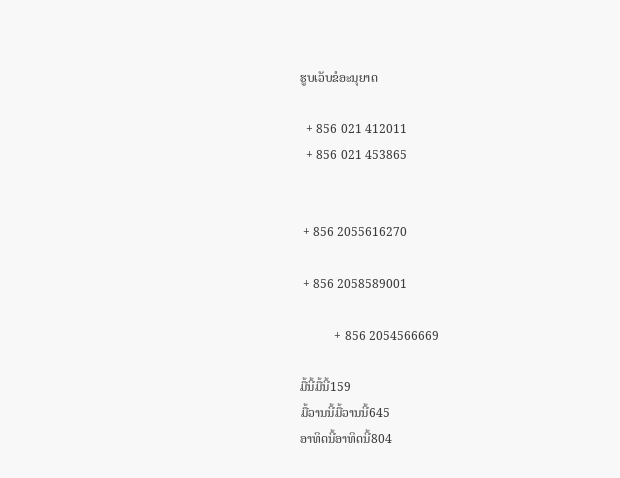ຮູບເວັບຂໍອະນຸຍາດ

  + 856 021 412011
  + 856 021 453865


 + 856 2055616270

 + 856 2058589001

           + 856 2054566669

ມື້ນີ້ມື້ນີ້159
ມື້ວານນີ້ມື້ວານນີ້645
ອາທິດນີ້ອາທິດນີ້804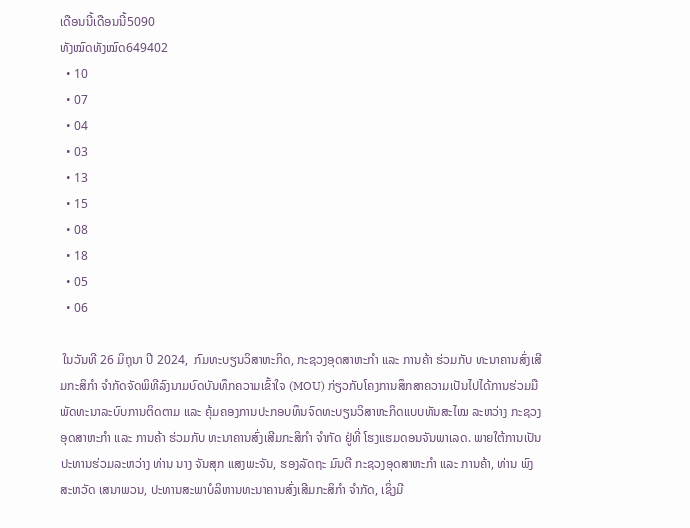ເດືອນນີ້ເດືອນນີ້5090
ທັງໝົດທັງໝົດ649402
  • 10
  • 07
  • 04
  • 03
  • 13
  • 15
  • 08
  • 18
  • 05
  • 06

 ໃນວັນທີ 26 ມິຖຸນາ ປີ 2024,  ກົມທະບຽນວິສາຫະກິດ, ກະຊວງອຸດສາຫະກຳ ແລະ ການຄ້າ ຮ່ວມກັບ ທະນາຄານສົ່ງເສີມກະສິກຳ ຈຳກັດຈັດພິທີລົງນາມບົດບັນທຶກຄວາມເຂົ້າໃຈ (MOU) ກ່ຽວກັບໂຄງການສຶກສາຄວາມເປັນໄປໄດ້ການຮ່ວມມືພັດທະນາລະບົບການຕິດຕາມ ແລະ ຄຸ້ມຄອງການປະກອບທຶນຈົດທະບຽນວິສາຫະກິດແບບທັນສະໄໝ ລະຫວ່າງ ກະຊວງອຸດສາຫະກໍາ ແລະ ການຄ້າ ຮ່ວມກັບ ທະນາຄານສົ່ງເສີມກະສິກຳ ຈຳກັດ ຢູ່ທີ່ ໂຮງແຮມດອນຈັນພາເລດ. ພາຍໃຕ້ການເປັນປະທານຮ່ວມລະຫວ່າງ ທ່ານ ນາງ ຈັນສຸກ ແສງພະຈັນ, ຮອງລັດຖະ ມົນຕີ ກະຊວງອຸດສາຫະກຳ ແລະ ການຄ້າ, ທ່ານ ພົງສະຫວັດ ເສນາພວນ, ປະທານສະພາບໍລິຫານທະນາຄານສົ່ງເສີມກະສິກຳ ຈຳກັດ, ເຊິ່ງມີ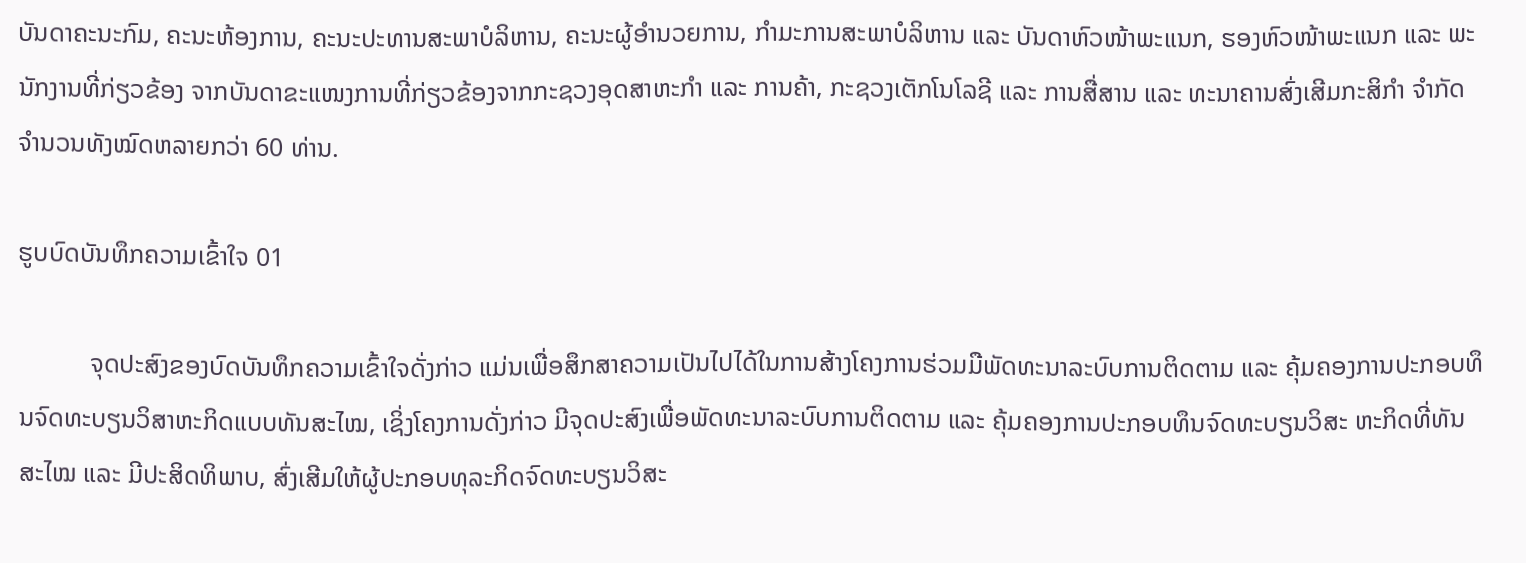ບັນດາຄະນະກົມ, ຄະນະຫ້ອງການ, ຄະນະປະທານສະພາບໍລິຫານ, ຄະນະຜູ້ອຳນວຍການ, ກໍາມະການສະພາບໍລິຫານ ແລະ ບັນດາຫົວໜ້າພະແນກ, ຮອງຫົວໜ້າພະແນກ ແລະ ພະນັກງານທີ່ກ່ຽວຂ້ອງ ຈາກບັນດາຂະແໜງການທີ່ກ່ຽວຂ້ອງຈາກກະຊວງອຸດສາຫະກຳ ແລະ ການຄ້າ, ກະຊວງເຕັກໂນໂລຊີ ແລະ ການສື່ສານ ແລະ ທະນາຄານສົ່ງເສີມກະສິກຳ ຈຳກັດ ຈຳນວນທັງໝົດຫລາຍກວ່າ 60 ທ່ານ.

ຮູບບົດບັນທຶກຄວາມເຂົ້າໃຈ 01

           ຈຸດປະສົງຂອງບົດບັນທຶກຄວາມເຂົ້າໃຈດັ່ງກ່າວ ແມ່ນເພື່ອສຶກສາຄວາມເປັນໄປໄດ້ໃນການສ້າງໂຄງການຮ່ວມມືພັດທະນາລະບົບການຕິດຕາມ ແລະ ຄຸ້ມຄອງການປະກອບທຶນຈົດທະບຽນວິສາຫະກິດແບບທັນສະໄໝ, ເຊິ່ງໂຄງການດັ່ງກ່າວ ມີຈຸດປະສົງເພື່ອພັດທະນາລະບົບການຕິດຕາມ ແລະ ຄຸ້ມຄອງການປະກອບທຶນຈົດທະບຽນວິສະ ຫະກິດທີ່ທັນສະໄໝ ແລະ ມີປະສິດທິພາບ, ສົ່ງເສີມໃຫ້ຜູ້ປະກອບທຸລະກິດຈົດທະບຽນວິສະ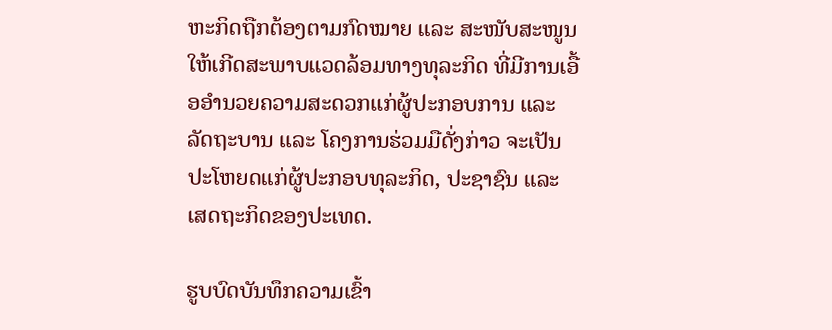ຫະກິດຖືກຕ້ອງຕາມກົດໝາຍ ແລະ ສະໜັບສະໜູນໃຫ້ເກີດສະພາບແວດລ້ອມທາງທຸລະກິດ ທີ່ມີການເອື້ອອໍານວຍຄວາມສະດວກແກ່ຜູ້ປະກອບການ ແລະ ລັດຖະບານ ແລະ ໂຄງການຮ່ວມມືດັ່ງກ່າວ ຈະເປັນປະໂຫຍດແກ່ຜູ້ປະກອບທຸລະກິດ, ປະຊາຊົນ ແລະ ເສດຖະກິດຂອງປະເທດ.

ຮູບບົດບັນທຶກຄວາມເຂົ້າ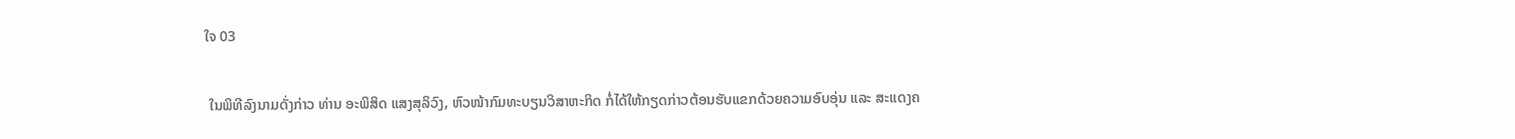ໃຈ 03

 ໃນພິທີລົງນາມດັ່ງກ່າວ ທ່ານ ອະພິສິດ ແສງສຸລິວົງ, ຫົວໜ້າກົມທະບຽນວິສາຫະກິດ ກໍ່ໄດ້ໃຫ້ກຽດກ່າວຕ້ອນຮັບແຂກດ້ວຍຄວາມອົບອຸ່ນ ແລະ ສະແດງຄ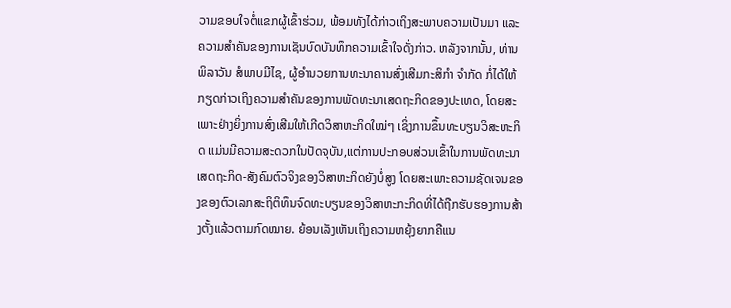ວາມຂອບໃຈຕໍ່ແຂກຜູ້ເຂົ້າຮ່ວມ, ພ້ອມທັງໄດ້ກ່າວເຖິງສະພາບຄວາມເປັນມາ ແລະ ຄວາມສຳຄັນຂອງການເຊັນບົດບັນທຶກຄວາມເຂົ້າໃຈດັ່ງກ່າວ. ຫລັງຈາກນັ້ນ, ທ່ານ ພິລາວັນ ສໍພາບມີໄຊ, ຜູ້ອໍານວຍການທະນາຄານສົ່ງເສີມກະສິກຳ ຈຳກັດ ກໍ່ໄດ້ໃຫ້ກຽດກ່າວເຖິງຄວາມສໍາຄັນຂອງການພັດທະນາເສດຖະກິດຂອງປະເທດ, ໂດຍສະເພາະຢ່າງຍິ່ງການສົ່ງເສີມໃຫ້ເກີດວິສາຫະກິດໃໝ່ໆ ເຊິ່ງການຂຶ້ນທະບຽນວິສະຫະກິດ ແມ່ນມີຄວາມສະດວກໃນປັດຈຸບັນ,ແຕ່ການປະກອບສ່ວນເຂົ້າໃນການພັດທະນາເສດຖະກິດ-ສັງຄົມຕົວຈິງຂອງວິສາຫະກິດຍັງບໍ່ສູງ ໂດຍສະເພາະຄວາມຊັດເຈນຂອງຂອງຕົວເລກສະຖິຕິທຶນຈົດທະບຽນຂອງວິສາຫະກະກິດທີ່ໄດ້ຖືກຮັບຮອງການສ້າງຕັ້ງແລ້ວຕາມກົດໝາຍ. ຍ້ອນເລັງເຫັນເຖິງຄວາມຫຍຸ້ງຍາກຄືແນ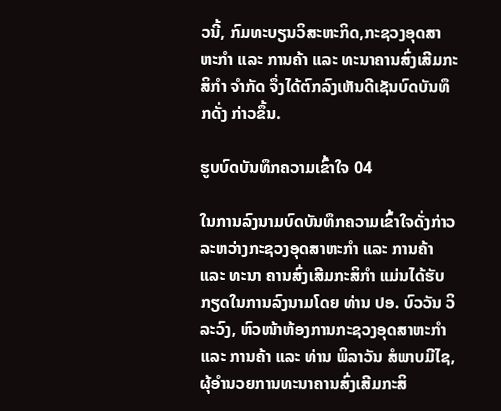ວນີ້, ກົມທະບຽນວິສະຫະກິດ,ກະຊວງອຸດສາຫະກໍາ ແລະ ການຄ້າ ແລະ ທະນາຄານສົ່ງເສີມກະສິກໍາ ຈໍາກັດ ຈຶ່ງໄດ້ຕົກລົງເຫັນດີເຊັນບົດບັນທຶກດັ່ງ ກ່າວຂຶ້ນ.

ຮູບບົດບັນທຶກຄວາມເຂົ້າໃຈ 04

ໃນການລົງນາມບົດບັນທຶກຄວາມເຂົ້າໃຈດັ່ງກ່າວ ລະຫວ່າງກະຊວງອຸດສາຫະກຳ ແລະ ການຄ້າ ແລະ ທະນາ ຄານສົ່ງເສີມກະສິກຳ ແມ່ນໄດ້ຮັບກຽດໃນການລົງນາມໂດຍ ທ່ານ ປອ. ບົວວັນ ວິລະວົງ, ຫົວໜ້າຫ້ອງການກະຊວງອຸດສາຫະກຳ ແລະ ການຄ້າ ແລະ ທ່ານ ພິລາວັນ ສໍພາບມີໄຊ, ຜຸ້ອຳນວຍການທະນາຄານສົ່ງເສີມກະສິ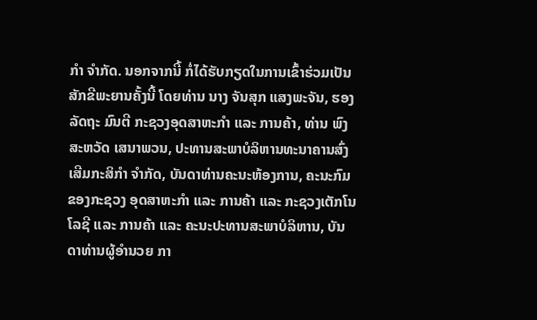ກຳ ຈໍາກັດ. ນອກຈາກນີ້ ກໍ່ໄດ້ຮັບກຽດໃນການເຂົ້າຮ່ວມເປັນສັກຂີພະຍານຄັ້ງນີ້ ໂດຍທ່ານ ນາງ ຈັນສຸກ ແສງພະຈັນ, ຮອງລັດຖະ ມົນຕີ ກະຊວງອຸດສາຫະກຳ ແລະ ການຄ້າ, ທ່ານ ພົງສະຫວັດ ເສນາພວນ, ປະທານສະພາບໍລິຫານທະນາຄານສົ່ງເສີມກະສິກຳ ຈຳກັດ, ບັນດາທ່ານຄະນະຫ້ອງການ, ຄະນະກົມຂອງກະຊວງ ອຸດສາຫະກຳ ແລະ ການຄ້າ ແລະ ກະຊວງເຕັກໂນໂລຊີ ແລະ ການຄ້າ ແລະ ຄະນະປະທານສະພາບໍລິຫານ, ບັນດາທ່ານຜູ້ອຳນວຍ ກາ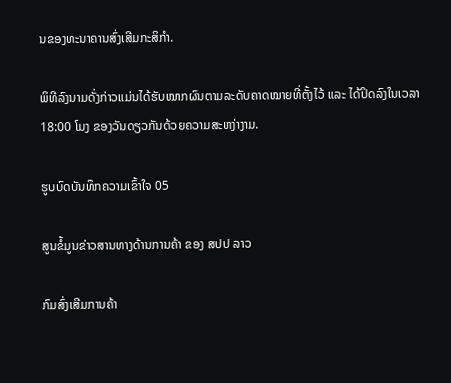ນຂອງທະນາຄານສົ່ງເສີມກະສິກຳ.

ພິທີລົງນາມດັ່ງກ່າວແມ່ນໄດ້ຮັບໝາກຜົນຕາມລະດັບຄາດໝາຍທີ່ຕັ້ງໄວ້ ແລະ ໄດ້ປິດລົງໃນເວລາ 18:00 ໂມງ ຂອງວັນດຽວກັນດ້ວຍຄວາມສະຫງ່າງາມ.

ຮູບບົດບັນທຶກຄວາມເຂົ້າໃຈ 05

ສູນຂໍ້ມູນຂ່າວສານທາງດ້ານການຄ້າ ຂອງ ສປປ ລາວ

ກົມສົ່ງເສີມການຄ້າ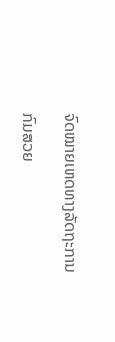ຈົດໝາຍເຫດທາງລັດຖະການ

ກົມສວຍ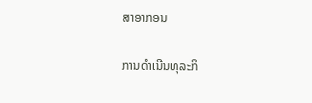ສາອາກອນ

ການດຳເນີນທຸລະກິ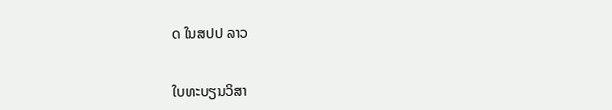ດ ໃນສປປ ລາວ


ໃບທະບຽນວິສາ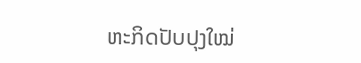ຫະກິດປັບປຸງໃໝ່